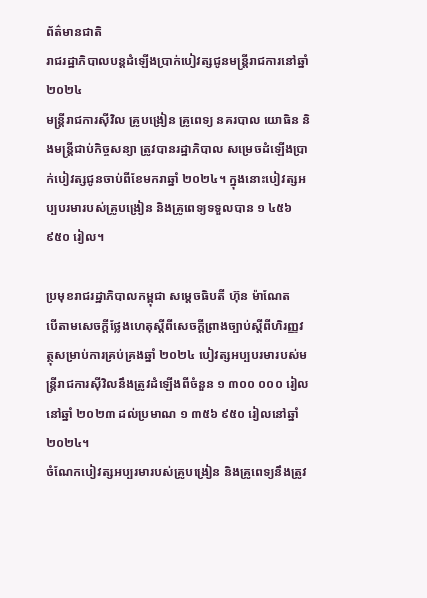ព័ត៌មានជាតិ
រាជរដ្ឋាភិបាលបន្តដំឡើងប្រាក់បៀវត្សជូនមន្ត្រីរាជការនៅឆ្នាំ ២០២៤
មន្រ្តីរាជការស៊ីវិល គ្រូបង្រៀន គ្រូពេទ្យ នគរបាល យោធិន និងមន្ត្រីជាប់កិច្ចសន្យា ត្រូវបានរដ្ឋាភិបាល សម្រេចដំឡើងប្រាក់បៀវត្សជូនចាប់ពីខែមករាឆ្នាំ ២០២៤។ ក្នុងនោះបៀវត្សអប្បបរមារបស់គ្រូបង្រៀន និងគ្រូពេទ្យទទួលបាន ១ ៤៥៦ ៩៥០ រៀល។

ប្រមុខរាជរដ្ឋាភិបាលកម្ពុជា សម្ដេចធិបតី ហ៊ុន ម៉ាណែត
បើតាមសេចក្ដីថ្លែងហេតុស្ដីពីសេចក្តីព្រាងច្បាប់ស្តីពីហិរញ្ញវត្ថុសម្រាប់ការគ្រប់គ្រងឆ្នាំ ២០២៤ បៀវត្សអប្បបរមារបស់មន្រ្តីរាជការស៊ីវិលនឹងត្រូវដំឡើងពីចំនួន ១ ៣០០ ០០០ រៀល នៅឆ្នាំ ២០២៣ ដល់ប្រមាណ ១ ៣៥៦ ៩៥០ រៀលនៅឆ្នាំ ២០២៤។
ចំណែកបៀវត្សអប្បរមារបស់គ្រូបង្រៀន និងគ្រូពេទ្យនឹងត្រូវ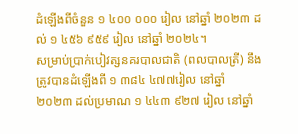ដំឡើងពីចំនួន ១ ៤០០ ០០០ រៀល នៅឆ្នាំ ២០២៣ ដល់ ១ ៤៥៦ ៩៥៩ រៀល នៅឆ្នាំ ២០២៤។
សម្រាប់ប្រាក់បៀវត្សនគរបាលជាតិ (ពលបាលត្រី) នឹងត្រូវបានដំឡើងពី ១ ៣៨៤ ៤៧៧រៀល នៅឆ្នាំ ២០២៣ ដល់ប្រមាណ ១ ៤៤៣ ៩២៧ រៀល នៅឆ្នាំ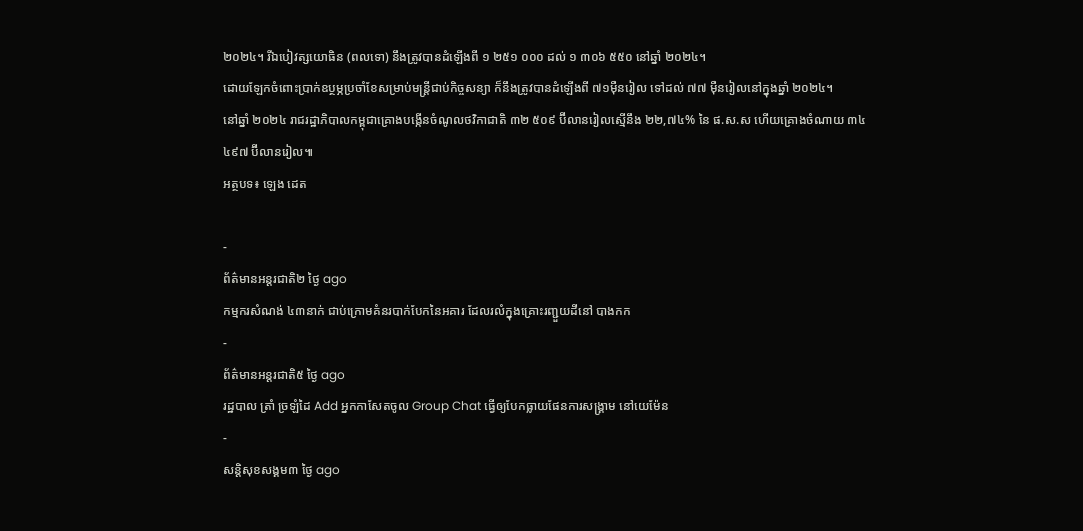២០២៤។ រីឯបៀវត្សយោធិន (ពលទោ) នឹងត្រូវបានដំឡើងពី ១ ២៥១ ០០០ ដល់ ១ ៣០៦ ៥៥០ នៅឆ្នាំ ២០២៤។
ដោយឡែកចំពោះប្រាក់ឧប្ថម្ភប្រចាំខែសម្រាប់មន្ត្រីជាប់កិច្ចសន្យា ក៏នឹងត្រូវបានដំឡើងពី ៧១ម៉ឺនរៀល ទៅដល់ ៧៧ ម៉ឺនរៀលនៅក្នុងឆ្នាំ ២០២៤។
នៅឆ្នាំ ២០២៤ រាជរដ្ឋាភិបាលកម្ពុជាគ្រោងបង្កើនចំណូលថវិកាជាតិ ៣២ ៥០៩ ប៊ីលានរៀលស្មើនឹង ២២,៧៤% នៃ ផ.ស.ស ហើយគ្រោងចំណាយ ៣៤ ៤៩៧ ប៊ីលានរៀល៕
អត្ថបទ៖ ឡេង ដេត

-
ព័ត៌មានអន្ដរជាតិ២ ថ្ងៃ ago
កម្មករសំណង់ ៤៣នាក់ ជាប់ក្រោមគំនរបាក់បែកនៃអគារ ដែលរលំក្នុងគ្រោះរញ្ជួយដីនៅ បាងកក
-
ព័ត៌មានអន្ដរជាតិ៥ ថ្ងៃ ago
រដ្ឋបាល ត្រាំ ច្រឡំដៃ Add អ្នកកាសែតចូល Group Chat ធ្វើឲ្យបែកធ្លាយផែនការសង្គ្រាម នៅយេម៉ែន
-
សន្តិសុខសង្គម៣ ថ្ងៃ ago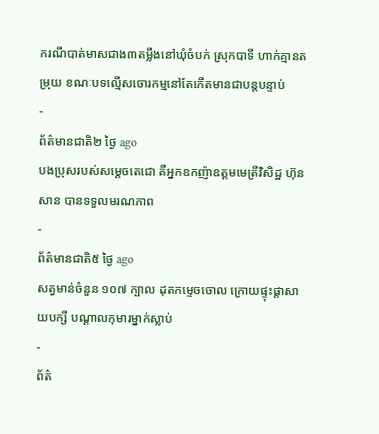ករណីបាត់មាសជាង៣តម្លឹងនៅឃុំចំបក់ ស្រុកបាទី ហាក់គ្មានតម្រុយ ខណៈបទល្មើសចោរកម្មនៅតែកើតមានជាបន្តបន្ទាប់
-
ព័ត៌មានជាតិ២ ថ្ងៃ ago
បងប្រុសរបស់សម្ដេចតេជោ គឺអ្នកឧកញ៉ាឧត្តមមេត្រីវិសិដ្ឋ ហ៊ុន សាន បានទទួលមរណភាព
-
ព័ត៌មានជាតិ៥ ថ្ងៃ ago
សត្វមាន់ចំនួន ១០៧ ក្បាល ដុតកម្ទេចចោល ក្រោយផ្ទុះផ្ដាសាយបក្សី បណ្តាលកុមារម្នាក់ស្លាប់
-
ព័ត៌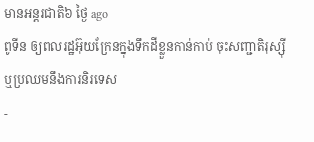មានអន្ដរជាតិ៦ ថ្ងៃ ago
ពូទីន ឲ្យពលរដ្ឋអ៊ុយក្រែនក្នុងទឹកដីខ្លួនកាន់កាប់ ចុះសញ្ជាតិរុស្ស៊ី ឬប្រឈមនឹងការនិរទេស
-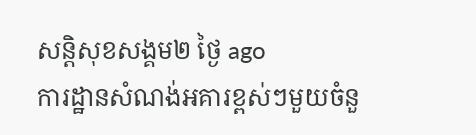សន្តិសុខសង្គម២ ថ្ងៃ ago
ការដ្ឋានសំណង់អគារខ្ពស់ៗមួយចំនួ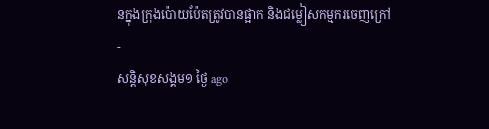នក្នុងក្រុងប៉ោយប៉ែតត្រូវបានផ្អាក និងជម្លៀសកម្មករចេញក្រៅ
-
សន្តិសុខសង្គម១ ថ្ងៃ ago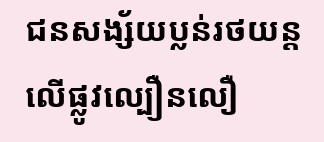ជនសង្ស័យប្លន់រថយន្តលើផ្លូវល្បឿនលឿ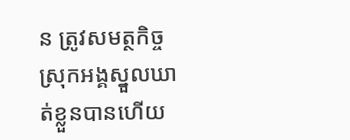ន ត្រូវសមត្ថកិច្ចស្រុកអង្គស្នួលឃាត់ខ្លួនបានហើយ